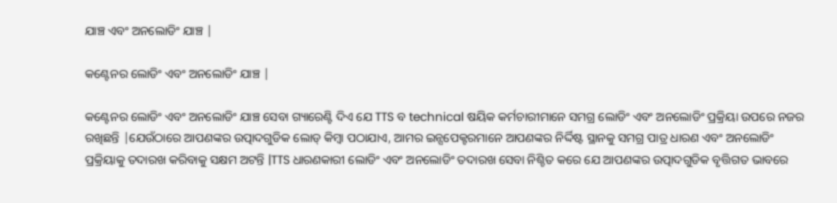ଯାଞ୍ଚ ଏବଂ ଅନଲୋଡିଂ ଯାଞ୍ଚ |

କଣ୍ଟେନର ଲୋଡିଂ ଏବଂ ଅନଲୋଡିଂ ଯାଞ୍ଚ |

କଣ୍ଟେନର ଲୋଡିଂ ଏବଂ ଅନଲୋଡିଂ ଯାଞ୍ଚ ସେବା ଗ୍ୟାରେଣ୍ଟି ଦିଏ ଯେ TTS ବ technical ଷୟିକ କର୍ମଚାରୀମାନେ ସମଗ୍ର ଲୋଡିଂ ଏବଂ ଅନଲୋଡିଂ ପ୍ରକ୍ରିୟା ଉପରେ ନଜର ରଖିଛନ୍ତି |ଯେଉଁଠାରେ ଆପଣଙ୍କର ଉତ୍ପାଦଗୁଡିକ ଲୋଡ୍ କିମ୍ବା ପଠାଯାଏ, ଆମର ଇନ୍ସପେକ୍ଟରମାନେ ଆପଣଙ୍କର ନିର୍ଦ୍ଦିଷ୍ଟ ସ୍ଥାନକୁ ସମଗ୍ର ପାତ୍ର ଧାରଣ ଏବଂ ଅନଲୋଡିଂ ପ୍ରକ୍ରିୟାକୁ ତଦାରଖ କରିବାକୁ ସକ୍ଷମ ଅଟନ୍ତି |TTS ଧାରଣକାରୀ ଲୋଡିଂ ଏବଂ ଅନଲୋଡିଂ ତଦାରଖ ସେବା ନିଶ୍ଚିତ କରେ ଯେ ଆପଣଙ୍କର ଉତ୍ପାଦଗୁଡିକ ବୃତ୍ତିଗତ ଭାବରେ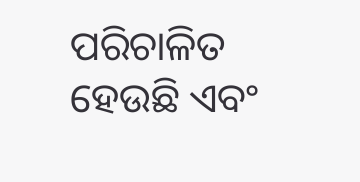ପରିଚାଳିତ ହେଉଛି ଏବଂ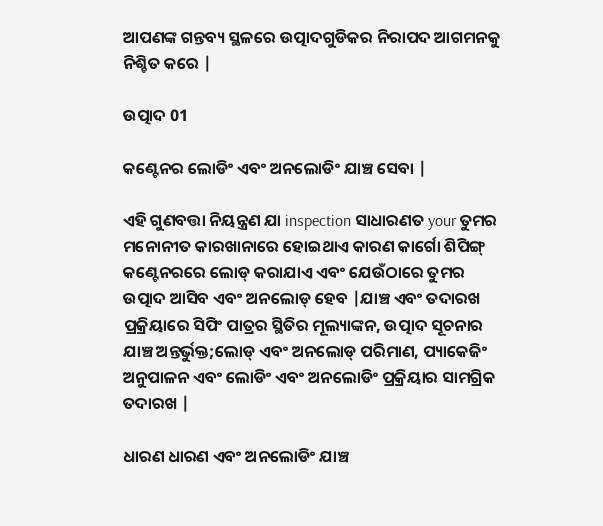ଆପଣଙ୍କ ଗନ୍ତବ୍ୟ ସ୍ଥଳରେ ଉତ୍ପାଦଗୁଡିକର ନିରାପଦ ଆଗମନକୁ ନିଶ୍ଚିତ କରେ |

ଉତ୍ପାଦ 01

କଣ୍ଟେନର ଲୋଡିଂ ଏବଂ ଅନଲୋଡିଂ ଯାଞ୍ଚ ସେବା |

ଏହି ଗୁଣବତ୍ତା ନିୟନ୍ତ୍ରଣ ଯା inspection ସାଧାରଣତ your ତୁମର ମନୋନୀତ କାରଖାନାରେ ହୋଇଥାଏ କାରଣ କାର୍ଗୋ ଶିପିଙ୍ଗ୍ କଣ୍ଟେନରରେ ଲୋଡ୍ କରାଯାଏ ଏବଂ ଯେଉଁଠାରେ ତୁମର ଉତ୍ପାଦ ଆସିବ ଏବଂ ଅନଲୋଡ୍ ହେବ |ଯାଞ୍ଚ ଏବଂ ତଦାରଖ ପ୍ରକ୍ରିୟାରେ ସିପିଂ ପାତ୍ରର ସ୍ଥିତିର ମୂଲ୍ୟାଙ୍କନ, ଉତ୍ପାଦ ସୂଚନାର ଯାଞ୍ଚ ଅନ୍ତର୍ଭୁକ୍ତ;ଲୋଡ୍ ଏବଂ ଅନଲୋଡ୍ ପରିମାଣ, ପ୍ୟାକେଜିଂ ଅନୁପାଳନ ଏବଂ ଲୋଡିଂ ଏବଂ ଅନଲୋଡିଂ ପ୍ରକ୍ରିୟାର ସାମଗ୍ରିକ ତଦାରଖ |

ଧାରଣ ଧାରଣ ଏବଂ ଅନଲୋଡିଂ ଯାଞ୍ଚ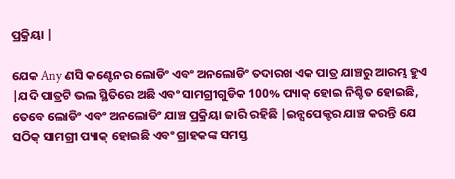ପ୍ରକ୍ରିୟା |

ଯେକ Any ଣସି କଣ୍ଟେନର ଲୋଡିଂ ଏବଂ ଅନଲୋଡିଂ ତଦାରଖ ଏକ ପାତ୍ର ଯାଞ୍ଚରୁ ଆରମ୍ଭ ହୁଏ |ଯଦି ପାତ୍ରଟି ଭଲ ସ୍ଥିତିରେ ଅଛି ଏବଂ ସାମଗ୍ରୀଗୁଡିକ 100% ପ୍ୟାକ୍ ହୋଇ ନିଶ୍ଚିତ ହୋଇଛି, ତେବେ ଲୋଡିଂ ଏବଂ ଅନଲୋଡିଂ ଯାଞ୍ଚ ପ୍ରକ୍ରିୟା ଜାରି ରହିଛି |ଇନ୍ସପେକ୍ଟର ଯାଞ୍ଚ କରନ୍ତି ଯେ ସଠିକ୍ ସାମଗ୍ରୀ ପ୍ୟାକ୍ ହୋଇଛି ଏବଂ ଗ୍ରାହକଙ୍କ ସମସ୍ତ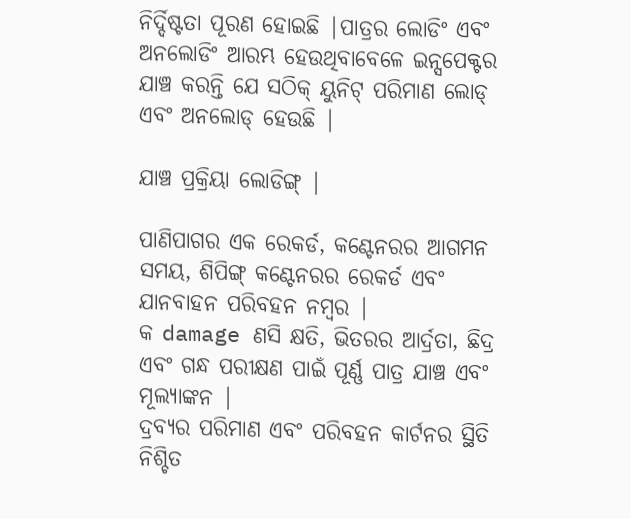ନିର୍ଦ୍ଦିଷ୍ଟତା ପୂରଣ ହୋଇଛି |ପାତ୍ରର ଲୋଡିଂ ଏବଂ ଅନଲୋଡିଂ ଆରମ୍ଭ ହେଉଥିବାବେଳେ ଇନ୍ସପେକ୍ଟର ଯାଞ୍ଚ କରନ୍ତି ଯେ ସଠିକ୍ ୟୁନିଟ୍ ପରିମାଣ ଲୋଡ୍ ଏବଂ ଅନଲୋଡ୍ ହେଉଛି |

ଯାଞ୍ଚ ପ୍ରକ୍ରିୟା ଲୋଡିଙ୍ଗ୍ |

ପାଣିପାଗର ଏକ ରେକର୍ଡ, କଣ୍ଟେନରର ଆଗମନ ସମୟ, ଶିପିଙ୍ଗ୍ କଣ୍ଟେନରର ରେକର୍ଡ ଏବଂ ଯାନବାହନ ପରିବହନ ନମ୍ବର |
କ damage ଣସି କ୍ଷତି, ଭିତରର ଆର୍ଦ୍ରତା, ଛିଦ୍ର ଏବଂ ଗନ୍ଧ ପରୀକ୍ଷଣ ପାଇଁ ପୂର୍ଣ୍ଣ ପାତ୍ର ଯାଞ୍ଚ ଏବଂ ମୂଲ୍ୟାଙ୍କନ |
ଦ୍ରବ୍ୟର ପରିମାଣ ଏବଂ ପରିବହନ କାର୍ଟନର ସ୍ଥିତି ନିଶ୍ଚିତ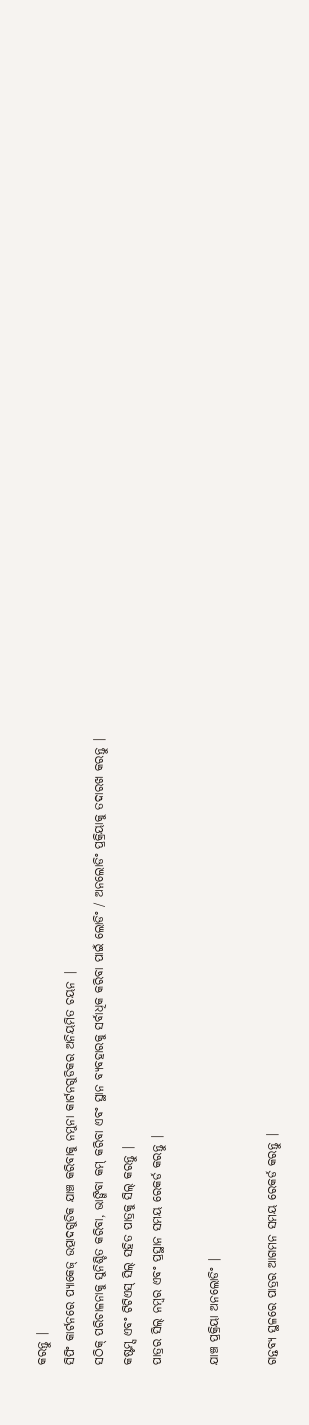କରନ୍ତୁ |
ସିପିଂ କାର୍ଟନରେ ପ୍ୟାକେଜ୍ ଉତ୍ପାଦଗୁଡିକ ଯାଞ୍ଚ କରିବାକୁ ନମୁନା କାର୍ଟନଗୁଡିକର ଅନିୟମିତ ଚୟନ |
ସଠିକ୍ ପରିଚାଳନାକୁ ସୁନିଶ୍ଚିତ କରିବା, ଭାଙ୍ଗିବା କମ୍ କରିବା ଏବଂ ସ୍ଥାନ ବ୍ୟବହାରକୁ ସର୍ବାଧିକ କରିବା ପାଇଁ ଲୋଡିଂ / ଅନଲୋଡିଂ ପ୍ରକ୍ରିୟାକୁ ତଦାରଖ କରନ୍ତୁ |
କଷ୍ଟମ୍ସ ଏବଂ ଟିଟିଏସ୍ ସିଲ୍ ସହିତ ପାତ୍ରକୁ ସିଲ୍ କରନ୍ତୁ |
ପାତ୍ରର ସିଲ୍ ନମ୍ବର ଏବଂ ପ୍ରସ୍ଥାନ ସମୟ ରେକର୍ଡ କରନ୍ତୁ |

ଯାଞ୍ଚ ପ୍ରକ୍ରିୟା ଅନଲୋଡିଂ |

ଗନ୍ତବ୍ୟ ସ୍ଥଳରେ ପାତ୍ରର ଆଗମନ ସମୟ ରେକର୍ଡ କରନ୍ତୁ |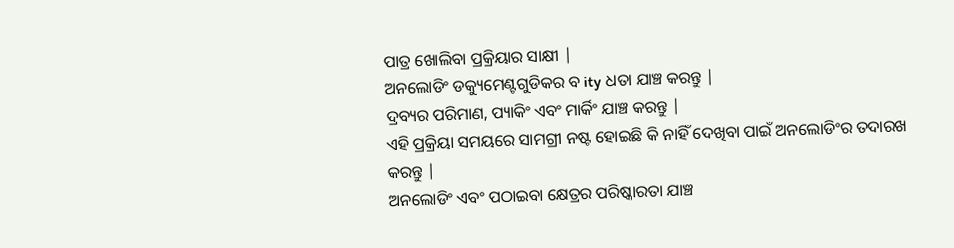ପାତ୍ର ଖୋଲିବା ପ୍ରକ୍ରିୟାର ସାକ୍ଷୀ |
ଅନଲୋଡିଂ ଡକ୍ୟୁମେଣ୍ଟଗୁଡିକର ବ ity ଧତା ଯାଞ୍ଚ କରନ୍ତୁ |
ଦ୍ରବ୍ୟର ପରିମାଣ, ପ୍ୟାକିଂ ଏବଂ ମାର୍କିଂ ଯାଞ୍ଚ କରନ୍ତୁ |
ଏହି ପ୍ରକ୍ରିୟା ସମୟରେ ସାମଗ୍ରୀ ନଷ୍ଟ ହୋଇଛି କି ନାହିଁ ଦେଖିବା ପାଇଁ ଅନଲୋଡିଂର ତଦାରଖ କରନ୍ତୁ |
ଅନଲୋଡିଂ ଏବଂ ପଠାଇବା କ୍ଷେତ୍ରର ପରିଷ୍କାରତା ଯାଞ୍ଚ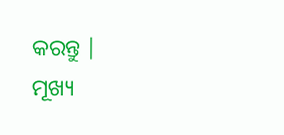କରନ୍ତୁ |
ମୂଖ୍ୟ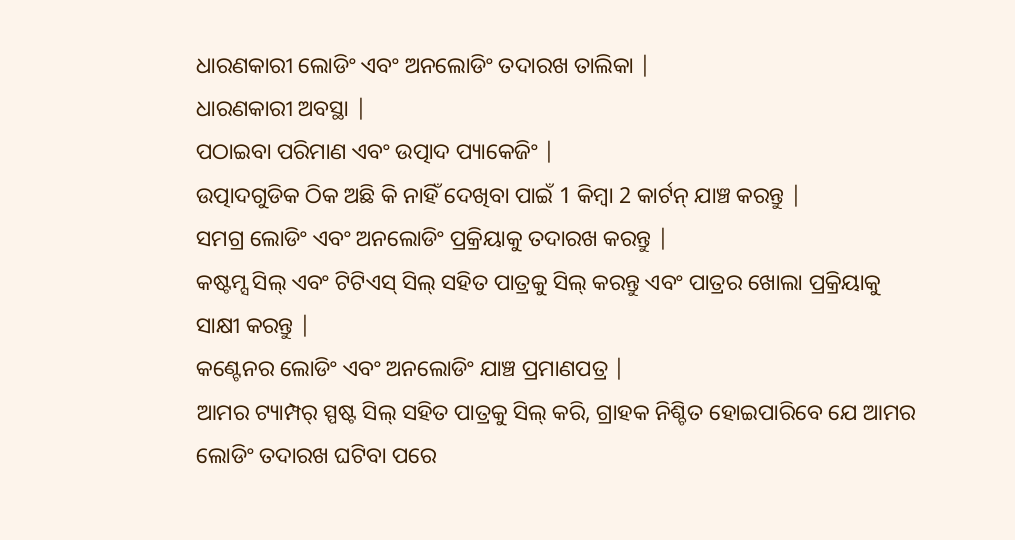ଧାରଣକାରୀ ଲୋଡିଂ ଏବଂ ଅନଲୋଡିଂ ତଦାରଖ ତାଲିକା |
ଧାରଣକାରୀ ଅବସ୍ଥା |
ପଠାଇବା ପରିମାଣ ଏବଂ ଉତ୍ପାଦ ପ୍ୟାକେଜିଂ |
ଉତ୍ପାଦଗୁଡିକ ଠିକ ଅଛି କି ନାହିଁ ଦେଖିବା ପାଇଁ 1 କିମ୍ବା 2 କାର୍ଟନ୍ ଯାଞ୍ଚ କରନ୍ତୁ |
ସମଗ୍ର ଲୋଡିଂ ଏବଂ ଅନଲୋଡିଂ ପ୍ରକ୍ରିୟାକୁ ତଦାରଖ କରନ୍ତୁ |
କଷ୍ଟମ୍ସ ସିଲ୍ ଏବଂ ଟିଟିଏସ୍ ସିଲ୍ ସହିତ ପାତ୍ରକୁ ସିଲ୍ କରନ୍ତୁ ଏବଂ ପାତ୍ରର ଖୋଲା ପ୍ରକ୍ରିୟାକୁ ସାକ୍ଷୀ କରନ୍ତୁ |
କଣ୍ଟେନର ଲୋଡିଂ ଏବଂ ଅନଲୋଡିଂ ଯାଞ୍ଚ ପ୍ରମାଣପତ୍ର |
ଆମର ଟ୍ୟାମ୍ପର୍ ସ୍ପଷ୍ଟ ସିଲ୍ ସହିତ ପାତ୍ରକୁ ସିଲ୍ କରି, ଗ୍ରାହକ ନିଶ୍ଚିତ ହୋଇପାରିବେ ଯେ ଆମର ଲୋଡିଂ ତଦାରଖ ଘଟିବା ପରେ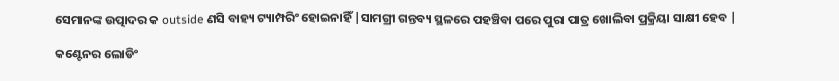ସେମାନଙ୍କ ଉତ୍ପାଦର କ outside ଣସି ବାହ୍ୟ ଟ୍ୟାମ୍ପରିଂ ହୋଇନାହିଁ |ସାମଗ୍ରୀ ଗନ୍ତବ୍ୟ ସ୍ଥଳରେ ପହଞ୍ଚିବା ପରେ ପୁରା ପାତ୍ର ଖୋଲିବା ପ୍ରକ୍ରିୟା ସାକ୍ଷୀ ହେବ |

କଣ୍ଟେନର ଲୋଡିଂ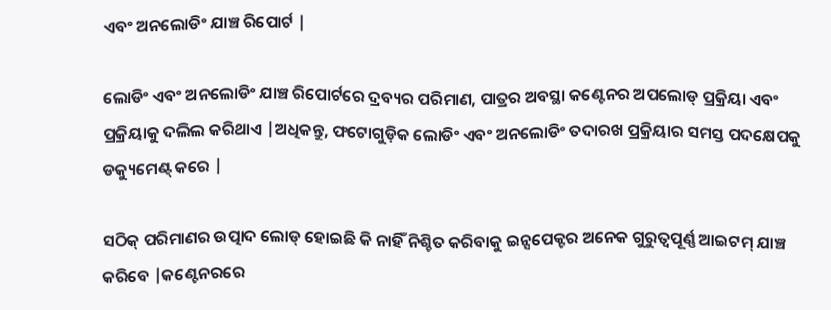ଏବଂ ଅନଲୋଡିଂ ଯାଞ୍ଚ ରିପୋର୍ଟ |

ଲୋଡିଂ ଏବଂ ଅନଲୋଡିଂ ଯାଞ୍ଚ ରିପୋର୍ଟରେ ଦ୍ରବ୍ୟର ପରିମାଣ, ପାତ୍ରର ଅବସ୍ଥା କଣ୍ଟେନର ଅପଲୋଡ୍ ପ୍ରକ୍ରିୟା ଏବଂ ପ୍ରକ୍ରିୟାକୁ ଦଲିଲ କରିଥାଏ |ଅଧିକନ୍ତୁ, ଫଟୋଗୁଡ଼ିକ ଲୋଡିଂ ଏବଂ ଅନଲୋଡିଂ ତଦାରଖ ପ୍ରକ୍ରିୟାର ସମସ୍ତ ପଦକ୍ଷେପକୁ ଡକ୍ୟୁମେଣ୍ଟ୍ କରେ |

ସଠିକ୍ ପରିମାଣର ଉତ୍ପାଦ ଲୋଡ୍ ହୋଇଛି କି ନାହିଁ ନିଶ୍ଚିତ କରିବାକୁ ଇନ୍ସପେକ୍ଟର ଅନେକ ଗୁରୁତ୍ୱପୂର୍ଣ୍ଣ ଆଇଟମ୍ ଯାଞ୍ଚ କରିବେ |କଣ୍ଟେନରରେ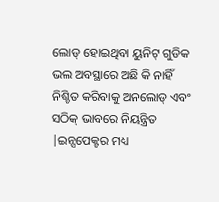ଲୋଡ୍ ହୋଇଥିବା ୟୁନିଟ୍ ଗୁଡିକ ଭଲ ଅବସ୍ଥାରେ ଅଛି କି ନାହିଁ ନିଶ୍ଚିତ କରିବାକୁ ଅନଲୋଡ୍ ଏବଂ ସଠିକ୍ ଭାବରେ ନିୟନ୍ତ୍ରିତ |ଇନ୍ସପେକ୍ଟର ମଧ୍ୟ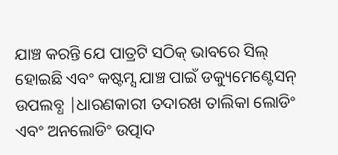ଯାଞ୍ଚ କରନ୍ତି ଯେ ପାତ୍ରଟି ସଠିକ୍ ଭାବରେ ସିଲ୍ ହୋଇଛି ଏବଂ କଷ୍ଟମ୍ସ ଯାଞ୍ଚ ପାଇଁ ଡକ୍ୟୁମେଣ୍ଟେସନ୍ ଉପଲବ୍ଧ |ଧାରଣକାରୀ ତଦାରଖ ତାଲିକା ଲୋଡିଂ ଏବଂ ଅନଲୋଡିଂ ଉତ୍ପାଦ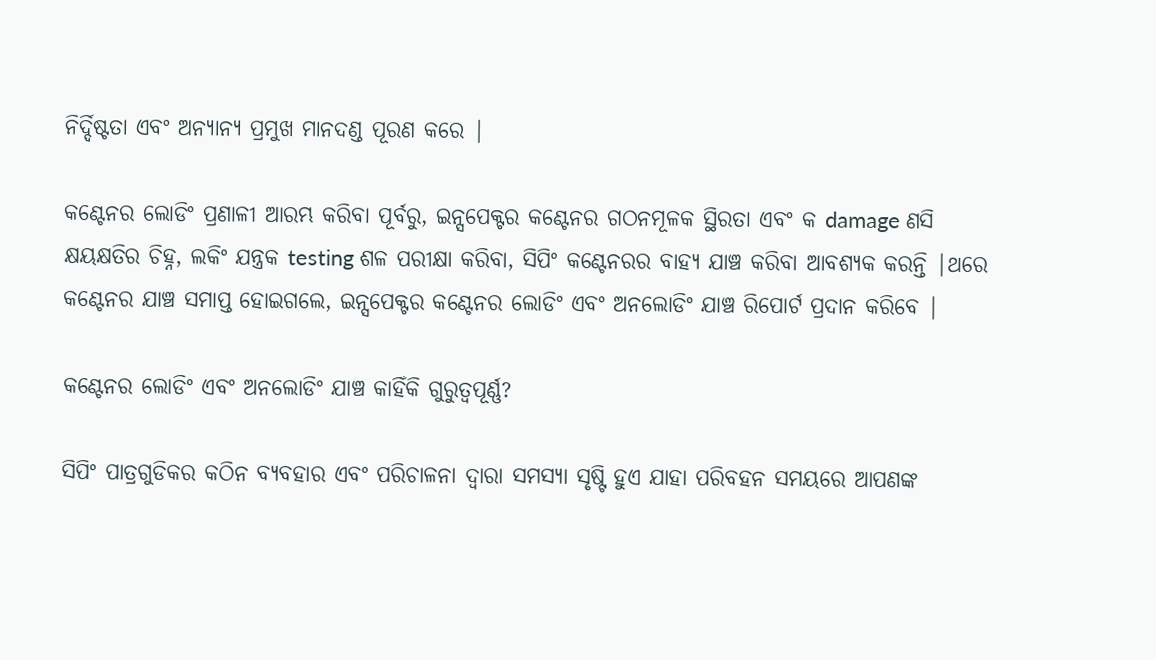ନିର୍ଦ୍ଦିଷ୍ଟତା ଏବଂ ଅନ୍ୟାନ୍ୟ ପ୍ରମୁଖ ମାନଦଣ୍ଡ ପୂରଣ କରେ |

କଣ୍ଟେନର ଲୋଡିଂ ପ୍ରଣାଳୀ ଆରମ୍ଭ କରିବା ପୂର୍ବରୁ, ଇନ୍ସପେକ୍ଟର କଣ୍ଟେନର ଗଠନମୂଳକ ସ୍ଥିରତା ଏବଂ କ damage ଣସି କ୍ଷୟକ୍ଷତିର ଚିହ୍ନ, ଲକିଂ ଯନ୍ତ୍ରକ testing ଶଳ ପରୀକ୍ଷା କରିବା, ସିପିଂ କଣ୍ଟେନରର ବାହ୍ୟ ଯାଞ୍ଚ କରିବା ଆବଶ୍ୟକ କରନ୍ତି |ଥରେ କଣ୍ଟେନର ଯାଞ୍ଚ ସମାପ୍ତ ହୋଇଗଲେ, ଇନ୍ସପେକ୍ଟର କଣ୍ଟେନର ଲୋଡିଂ ଏବଂ ଅନଲୋଡିଂ ଯାଞ୍ଚ ରିପୋର୍ଟ ପ୍ରଦାନ କରିବେ |

କଣ୍ଟେନର ଲୋଡିଂ ଏବଂ ଅନଲୋଡିଂ ଯାଞ୍ଚ କାହିଁକି ଗୁରୁତ୍ୱପୂର୍ଣ୍ଣ?

ସିପିଂ ପାତ୍ରଗୁଡିକର କଠିନ ବ୍ୟବହାର ଏବଂ ପରିଚାଳନା ଦ୍ୱାରା ସମସ୍ୟା ସୃଷ୍ଟି ହୁଏ ଯାହା ପରିବହନ ସମୟରେ ଆପଣଙ୍କ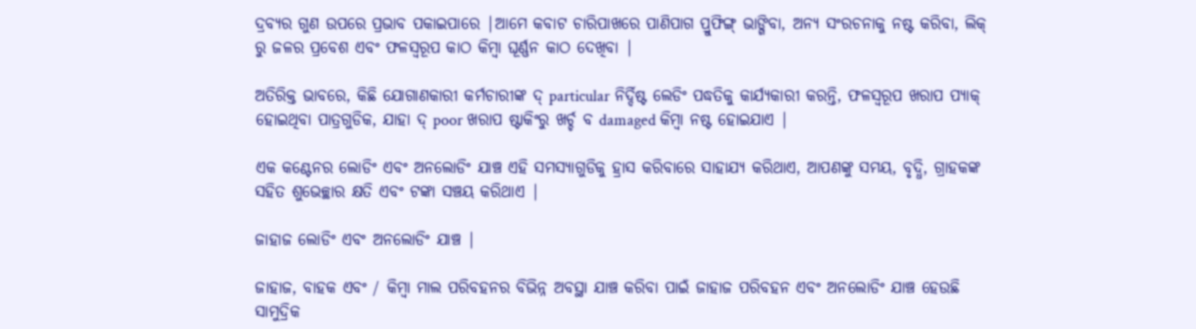ଦ୍ରବ୍ୟର ଗୁଣ ଉପରେ ପ୍ରଭାବ ପକାଇପାରେ |ଆମେ କବାଟ ଚାରିପାଖରେ ପାଣିପାଗ ପ୍ରୁଫିଙ୍ଗ୍ ଭାଙ୍ଗିବା, ଅନ୍ୟ ସଂରଚନାକୁ ନଷ୍ଟ କରିବା, ଲିକ୍ ରୁ ଜଳର ପ୍ରବେଶ ଏବଂ ଫଳସ୍ୱରୂପ କାଠ କିମ୍ବା ଘୂର୍ଣ୍ଣନ କାଠ ଦେଖିବା |

ଅତିରିକ୍ତ ଭାବରେ, କିଛି ଯୋଗାଣକାରୀ କର୍ମଚାରୀଙ୍କ ଦ୍ particular ନିର୍ଦ୍ଦିଷ୍ଟ ଲେଡିଂ ପଦ୍ଧତିକୁ କାର୍ଯ୍ୟକାରୀ କରନ୍ତି, ଫଳସ୍ୱରୂପ ଖରାପ ପ୍ୟାକ୍ ହୋଇଥିବା ପାତ୍ରଗୁଡିକ, ଯାହା ଦ୍ poor ଖରାପ ଷ୍ଟାକିଂରୁ ଖର୍ଚ୍ଚ ବ damaged କିମ୍ବା ନଷ୍ଟ ହୋଇଯାଏ |

ଏକ କଣ୍ଟେନର ଲୋଡିଂ ଏବଂ ଅନଲୋଡିଂ ଯାଞ୍ଚ ଏହି ସମସ୍ୟାଗୁଡିକୁ ହ୍ରାସ କରିବାରେ ସାହାଯ୍ୟ କରିଥାଏ, ଆପଣଙ୍କୁ ସମୟ, ବୃଦ୍ଧି, ଗ୍ରାହକଙ୍କ ସହିତ ଶୁଭେଚ୍ଛାର କ୍ଷତି ଏବଂ ଟଙ୍କା ସଞ୍ଚୟ କରିଥାଏ |

ଜାହାଜ ଲୋଡିଂ ଏବଂ ଅନଲୋଡିଂ ଯାଞ୍ଚ |

ଜାହାଜ, ବାହକ ଏବଂ / କିମ୍ବା ମାଲ ପରିବହନର ବିଭିନ୍ନ ଅବସ୍ଥା ଯାଞ୍ଚ କରିବା ପାଇଁ ଜାହାଜ ପରିବହନ ଏବଂ ଅନଲୋଡିଂ ଯାଞ୍ଚ ହେଉଛି ସାମୁଦ୍ରିକ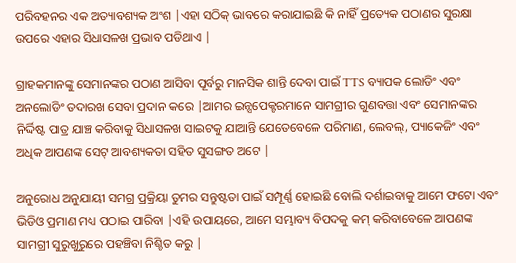ପରିବହନର ଏକ ଅତ୍ୟାବଶ୍ୟକ ଅଂଶ |ଏହା ସଠିକ୍ ଭାବରେ କରାଯାଇଛି କି ନାହିଁ ପ୍ରତ୍ୟେକ ପଠାଣର ସୁରକ୍ଷା ଉପରେ ଏହାର ସିଧାସଳଖ ପ୍ରଭାବ ପଡିଥାଏ |

ଗ୍ରାହକମାନଙ୍କୁ ସେମାନଙ୍କର ପଠାଣ ଆସିବା ପୂର୍ବରୁ ମାନସିକ ଶାନ୍ତି ଦେବା ପାଇଁ TTS ବ୍ୟାପକ ଲୋଡିଂ ଏବଂ ଅନଲୋଡିଂ ତଦାରଖ ସେବା ପ୍ରଦାନ କରେ |ଆମର ଇନ୍ସପେକ୍ଟରମାନେ ସାମଗ୍ରୀର ଗୁଣବତ୍ତା ଏବଂ ସେମାନଙ୍କର ନିର୍ଦ୍ଦିଷ୍ଟ ପାତ୍ର ଯାଞ୍ଚ କରିବାକୁ ସିଧାସଳଖ ସାଇଟକୁ ଯାଆନ୍ତି ଯେତେବେଳେ ପରିମାଣ, ଲେବଲ୍, ପ୍ୟାକେଜିଂ ଏବଂ ଅଧିକ ଆପଣଙ୍କ ସେଟ୍ ଆବଶ୍ୟକତା ସହିତ ସୁସଙ୍ଗତ ଅଟେ |

ଅନୁରୋଧ ଅନୁଯାୟୀ ସମଗ୍ର ପ୍ରକ୍ରିୟା ତୁମର ସନ୍ତୁଷ୍ଟତା ପାଇଁ ସମ୍ପୂର୍ଣ୍ଣ ହୋଇଛି ବୋଲି ଦର୍ଶାଇବାକୁ ଆମେ ଫଟୋ ଏବଂ ଭିଡିଓ ପ୍ରମାଣ ମଧ୍ୟ ପଠାଇ ପାରିବା |ଏହି ଉପାୟରେ, ଆମେ ସମ୍ଭାବ୍ୟ ବିପଦକୁ କମ୍ କରିବାବେଳେ ଆପଣଙ୍କ ସାମଗ୍ରୀ ସୁରୁଖୁରୁରେ ପହଞ୍ଚିବା ନିଶ୍ଚିତ କରୁ |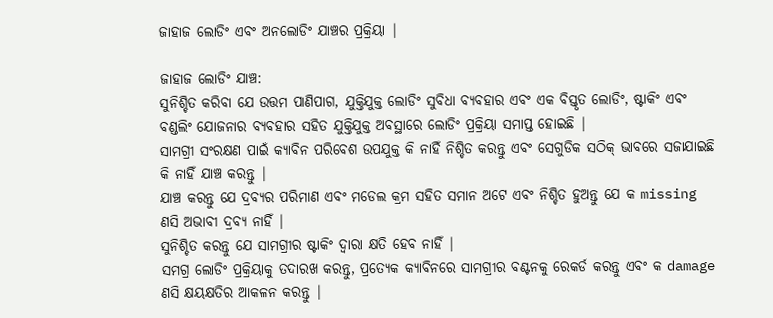ଜାହାଜ ଲୋଡିଂ ଏବଂ ଅନଲୋଡିଂ ଯାଞ୍ଚର ପ୍ରକ୍ରିୟା |

ଜାହାଜ ଲୋଡିଂ ଯାଞ୍ଚ:
ସୁନିଶ୍ଚିତ କରିବା ଯେ ଉତ୍ତମ ପାଣିପାଗ, ଯୁକ୍ତିଯୁକ୍ତ ଲୋଡିଂ ସୁବିଧା ବ୍ୟବହାର ଏବଂ ଏକ ବିସ୍ତୃତ ଲୋଡିଂ, ଷ୍ଟାକିଂ ଏବଂ ବଣ୍ଡଲିଂ ଯୋଜନାର ବ୍ୟବହାର ସହିତ ଯୁକ୍ତିଯୁକ୍ତ ଅବସ୍ଥାରେ ଲୋଡିଂ ପ୍ରକ୍ରିୟା ସମାପ୍ତ ହୋଇଛି |
ସାମଗ୍ରୀ ସଂରକ୍ଷଣ ପାଇଁ କ୍ୟାବିନ ପରିବେଶ ଉପଯୁକ୍ତ କି ନାହିଁ ନିଶ୍ଚିତ କରନ୍ତୁ ଏବଂ ସେଗୁଡିକ ସଠିକ୍ ଭାବରେ ସଜାଯାଇଛି କି ନାହିଁ ଯାଞ୍ଚ କରନ୍ତୁ |
ଯାଞ୍ଚ କରନ୍ତୁ ଯେ ଦ୍ରବ୍ୟର ପରିମାଣ ଏବଂ ମଡେଲ କ୍ରମ ସହିତ ସମାନ ଅଟେ ଏବଂ ନିଶ୍ଚିତ ହୁଅନ୍ତୁ ଯେ କ missing ଣସି ଅଭାବୀ ଦ୍ରବ୍ୟ ନାହିଁ |
ସୁନିଶ୍ଚିତ କରନ୍ତୁ ଯେ ସାମଗ୍ରୀର ଷ୍ଟାକିଂ ଦ୍ୱାରା କ୍ଷତି ହେବ ନାହିଁ |
ସମଗ୍ର ଲୋଡିଂ ପ୍ରକ୍ରିୟାକୁ ତଦାରଖ କରନ୍ତୁ, ପ୍ରତ୍ୟେକ କ୍ୟାବିନରେ ସାମଗ୍ରୀର ବଣ୍ଟନକୁ ରେକର୍ଡ କରନ୍ତୁ ଏବଂ କ damage ଣସି କ୍ଷୟକ୍ଷତିର ଆକଳନ କରନ୍ତୁ |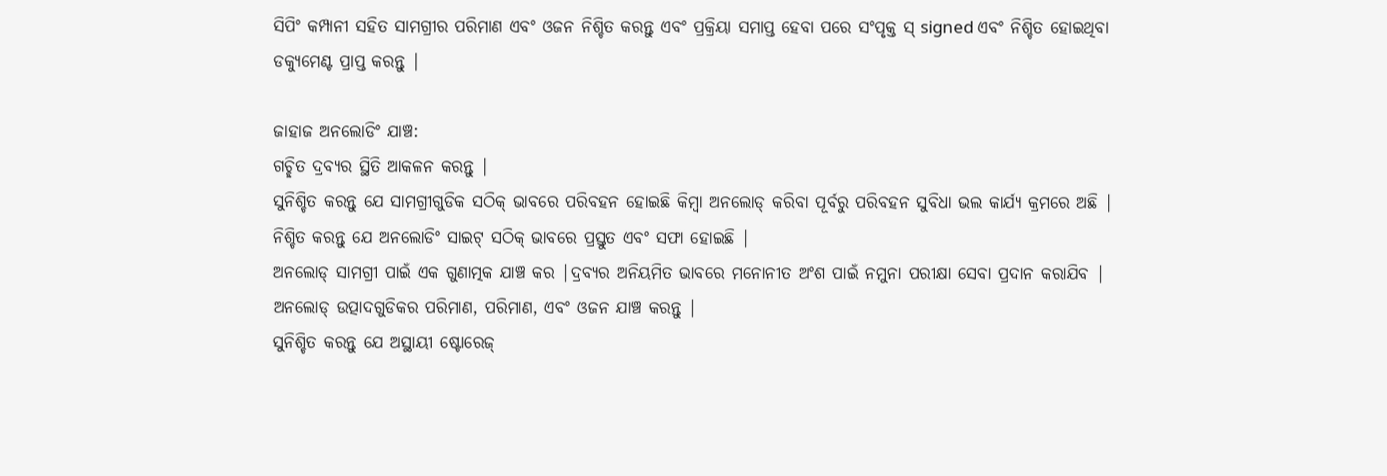ସିପିଂ କମ୍ପାନୀ ସହିତ ସାମଗ୍ରୀର ପରିମାଣ ଏବଂ ଓଜନ ନିଶ୍ଚିତ କରନ୍ତୁ ଏବଂ ପ୍ରକ୍ରିୟା ସମାପ୍ତ ହେବା ପରେ ସଂପୃକ୍ତ ସ୍ signed ଏବଂ ନିଶ୍ଚିତ ହୋଇଥିବା ଡକ୍ୟୁମେଣ୍ଟ ପ୍ରାପ୍ତ କରନ୍ତୁ |

ଜାହାଜ ଅନଲୋଡିଂ ଯାଞ୍ଚ:
ଗଚ୍ଛିତ ଦ୍ରବ୍ୟର ସ୍ଥିତି ଆକଳନ କରନ୍ତୁ |
ସୁନିଶ୍ଚିତ କରନ୍ତୁ ଯେ ସାମଗ୍ରୀଗୁଡିକ ସଠିକ୍ ଭାବରେ ପରିବହନ ହୋଇଛି କିମ୍ବା ଅନଲୋଡ୍ କରିବା ପୂର୍ବରୁ ପରିବହନ ସୁବିଧା ଭଲ କାର୍ଯ୍ୟ କ୍ରମରେ ଅଛି |
ନିଶ୍ଚିତ କରନ୍ତୁ ଯେ ଅନଲୋଡିଂ ସାଇଟ୍ ସଠିକ୍ ଭାବରେ ପ୍ରସ୍ତୁତ ଏବଂ ସଫା ହୋଇଛି |
ଅନଲୋଡ୍ ସାମଗ୍ରୀ ପାଇଁ ଏକ ଗୁଣାତ୍ମକ ଯାଞ୍ଚ କର |ଦ୍ରବ୍ୟର ଅନିୟମିତ ଭାବରେ ମନୋନୀତ ଅଂଶ ପାଇଁ ନମୁନା ପରୀକ୍ଷା ସେବା ପ୍ରଦାନ କରାଯିବ |
ଅନଲୋଡ୍ ଉତ୍ପାଦଗୁଡିକର ପରିମାଣ, ପରିମାଣ, ଏବଂ ଓଜନ ଯାଞ୍ଚ କରନ୍ତୁ |
ସୁନିଶ୍ଚିତ କରନ୍ତୁ ଯେ ଅସ୍ଥାୟୀ ଷ୍ଟୋରେଜ୍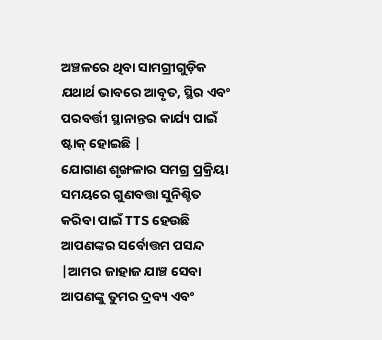ଅଞ୍ଚଳରେ ଥିବା ସାମଗ୍ରୀଗୁଡ଼ିକ ଯଥାର୍ଥ ଭାବରେ ଆବୃତ, ସ୍ଥିର ଏବଂ ପରବର୍ତ୍ତୀ ସ୍ଥାନାନ୍ତର କାର୍ଯ୍ୟ ପାଇଁ ଷ୍ଟାକ୍ ହୋଇଛି |
ଯୋଗାଣ ଶୃଙ୍ଖଳାର ସମଗ୍ର ପ୍ରକ୍ରିୟା ସମୟରେ ଗୁଣବତ୍ତା ସୁନିଶ୍ଚିତ କରିବା ପାଇଁ TTS ହେଉଛି ଆପଣଙ୍କର ସର୍ବୋତ୍ତମ ପସନ୍ଦ |ଆମର ଜାହାଜ ଯାଞ୍ଚ ସେବା ଆପଣଙ୍କୁ ତୁମର ଦ୍ରବ୍ୟ ଏବଂ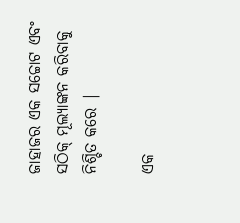ଜାହାଜର ଏକ ସଚ୍ଚୋଟ ଏବଂ ସଠିକ୍ ମୂଲ୍ୟାଙ୍କନ କରିବାକୁ ନିଶ୍ଚିତ କରେ |

ଏକ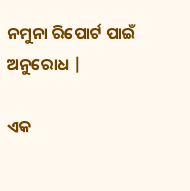ନମୁନା ରିପୋର୍ଟ ପାଇଁ ଅନୁରୋଧ |

ଏକ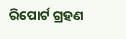ରିପୋର୍ଟ ଗ୍ରହଣ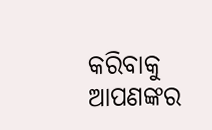କରିବାକୁ ଆପଣଙ୍କର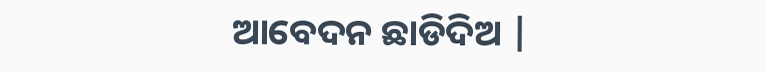ଆବେଦନ ଛାଡିଦିଅ |